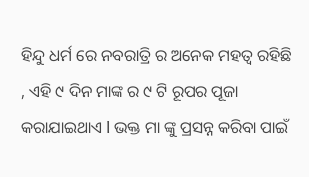ହିନ୍ଦୁ ଧର୍ମ ରେ ନବରାତ୍ରି ର ଅନେକ ମହତ୍ୱ ରହିଛି , ଏହି ୯ ଦିନ ମାଙ୍କ ର ୯ ଟି ରୂପର ପୂଜା କରାଯାଇଥାଏ l ଭକ୍ତ ମା ଙ୍କୁ ପ୍ରସନ୍ନ କରିବା ପାଇଁ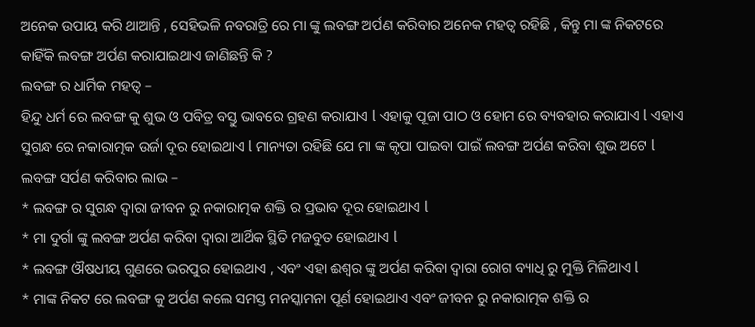ଅନେକ ଉପାୟ କରି ଥାଆନ୍ତି , ସେହିଭଳି ନବରାତ୍ରି ରେ ମା ଙ୍କୁ ଲବଙ୍ଗ ଅର୍ପଣ କରିବାର ଅନେକ ମହତ୍ୱ ରହିଛି , କିନ୍ତୁ ମା ଙ୍କ ନିକଟରେ କାହିଁକି ଲବଙ୍ଗ ଅର୍ପଣ କରାଯାଇଥାଏ ଜାଣିଛନ୍ତି କି ?
ଲବଙ୍ଗ ର ଧାର୍ମିକ ମହତ୍ୱ –
ହିନ୍ଦୁ ଧର୍ମ ରେ ଲବଙ୍ଗ କୁ ଶୁଭ ଓ ପବିତ୍ର ବସ୍ତୁ ଭାବରେ ଗ୍ରହଣ କରାଯାଏ l ଏହାକୁ ପୂଜା ପାଠ ଓ ହୋମ ରେ ବ୍ୟବହାର କରାଯାଏ l ଏହାଏ ସୁଗନ୍ଧ ରେ ନକାରାତ୍ମକ ଉର୍ଜା ଦୂର ହୋଇଥାଏ l ମାନ୍ୟତା ରହିଛି ଯେ ମା ଙ୍କ କୃପା ପାଇବା ପାଇଁ ଲବଙ୍ଗ ଅର୍ପଣ କରିବା ଶୁଭ ଅଟେ l
ଲବଙ୍ଗ ସର୍ପଣ କରିବାର ଲାଭ –
* ଲବଙ୍ଗ ର ସୁଗନ୍ଧ ଦ୍ୱାରା ଜୀବନ ରୁ ନକାରାତ୍ମକ ଶକ୍ତି ର ପ୍ରଭାବ ଦୂର ହୋଇଥାଏ l
* ମା ଦୁର୍ଗା ଙ୍କୁ ଲବଙ୍ଗ ଅର୍ପଣ କରିବା ଦ୍ୱାରା ଆର୍ଥିକ ସ୍ଥିତି ମଜବୁତ ହୋଇଥାଏ l
* ଲବଙ୍ଗ ଔଷଧୀୟ ଗୁଣରେ ଭରପୁର ହୋଇଥାଏ , ଏବଂ ଏହା ଈଶ୍ୱର ଙ୍କୁ ଅର୍ପଣ କରିବା ଦ୍ୱାରା ରୋଗ ବ୍ୟାଧି ରୁ ମୁକ୍ତି ମିଳିଥାଏ l
* ମାଙ୍କ ନିକଟ ରେ ଲବଙ୍ଗ କୁ ଅର୍ପଣ କଲେ ସମସ୍ତ ମନସ୍କାମନା ପୂର୍ଣ ହୋଇଥାଏ ଏବଂ ଜୀବନ ରୁ ନକାରାତ୍ମକ ଶକ୍ତି ର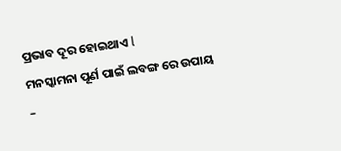ପ୍ରଭାବ ଦୂର ହୋଇଥାଏ l
ମନସ୍କାମନା ପୂର୍ଣ ପାଇଁ ଲବଙ୍ଗ ରେ ଉପାୟ –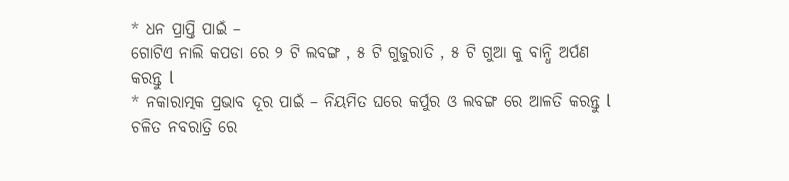* ଧନ ପ୍ରାପ୍ତି ପାଇଁ –
ଗୋଟିଏ ନାଲି କପଡା ରେ ୨ ଟି ଲବଙ୍ଗ , ୫ ଟି ଗୁଜୁରାତି , ୫ ଟି ଗୁଆ କୁ ବାନ୍ଧି ଅର୍ପଣ କରନ୍ତୁ l
* ନକାରାତ୍ମକ ପ୍ରଭାବ ଦୂର ପାଇଁ – ନିୟମିତ ଘରେ କର୍ପୁର ଓ ଲବଙ୍ଗ ରେ ଆଳତି କରନ୍ତୁ l
ଚଳିତ ନବରାତ୍ରି ରେ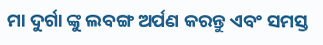ମା ଦୁର୍ଗା ଙ୍କୁ ଲବଙ୍ଗ ଅର୍ପଣ କରନ୍ତୁ ଏବଂ ସମସ୍ତ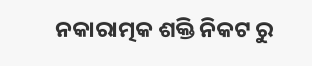ନକାରାତ୍ମକ ଶକ୍ତି ନିକଟ ରୁ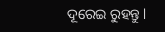ଦୂରେଇ ରୁହନ୍ତୁ l